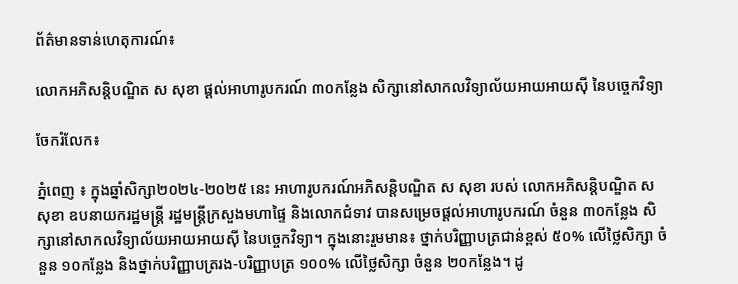ព័ត៌មានទាន់ហេតុការណ៍៖

លោកអភិសន្តិបណ្ឌិត ស សុខា ផ្តល់អាហារូបករណ៍ ៣០កន្លែង សិក្សានៅសាកលវិទ្យាល័យអាយអាយស៊ី នៃបច្ចេកវិទ្យា

ចែករំលែក៖

ភ្នំពេញ ៖ ក្នុងឆ្នាំសិក្សា២០២៤-២០២៥ នេះ អាហារូបករណ៍អភិសន្តិបណ្ឌិត ស សុខា របស់ លោកអភិសន្តិបណ្ឌិត ស សុខា ឧបនាយករដ្ឋមន្ត្រី រដ្ឋមន្ត្រីក្រសួងមហាផ្ទៃ និងលោកជំទាវ បានសម្រេចផ្តល់អាហារូបករណ៍ ចំនួន ៣០កន្លែង សិក្សានៅសាកលវិទ្យាល័យអាយអាយស៊ី នៃបច្ចេកវិទ្យា។ ក្នុងនោះរួមមាន៖ ថ្នាក់បរិញ្ញាបត្រជាន់ខ្ពស់ ៥០% លើថ្លៃសិក្សា ចំនួន ១០កន្លែង និងថ្នាក់បរិញ្ញាបត្ររង-បរិញ្ញាបត្រ ១០០% លើថ្លៃសិក្សា ចំនួន ២០កន្លែង។ ដូ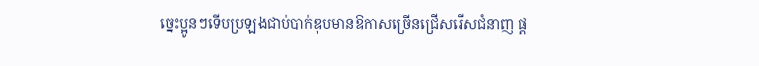ច្នេះប្អូនៗទើបប្រឡងជាប់បាក់ឌុបមានឱកាសច្រើនជ្រើសរើសជំនាញ ផ្ត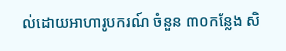ល់ដោយអាហារូបករណ៍ ចំនួន ៣០កន្លែង សិ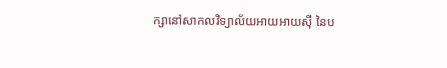ក្សានៅសាកលវិទ្យាល័យអាយអាយស៊ី នៃប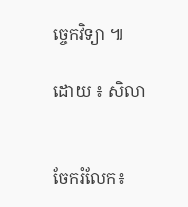ច្ចេកវិទ្យា ៕

ដោយ ៖ សិលា


ចែករំលែក៖